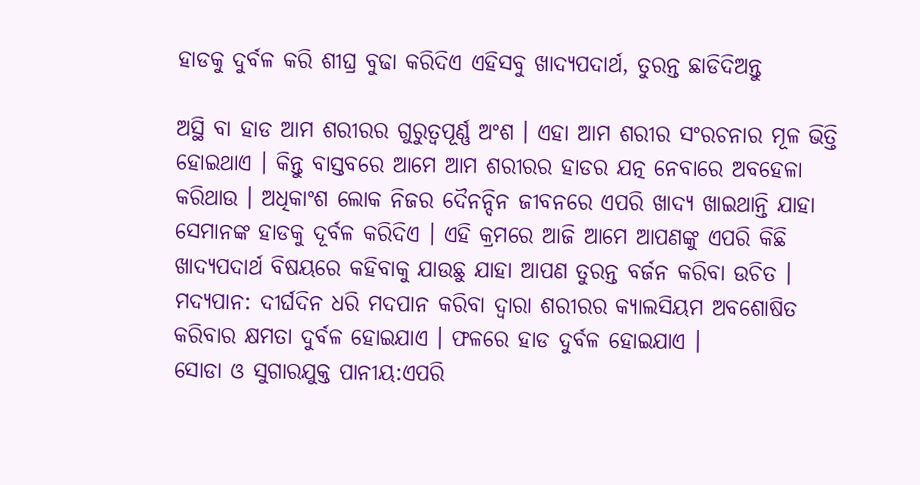ହାଡକୁ ଦୁର୍ବଳ କରି ଶୀଘ୍ର ବୁଢା କରିଦିଏ ଏହିସବୁ ଖାଦ୍ୟପଦାର୍ଥ, ତୁରନ୍ତ ଛାଡିଦିଅନ୍ତୁ

ଅସ୍ଥି ବା ହାଡ ଆମ ଶରୀରର ଗୁରୁତ୍ୱପୂର୍ଣ୍ଣ ଅଂଶ । ଏହା ଆମ ଶରୀର ସଂରଚନାର ମୂଳ ଭିତ୍ତି ହୋଇଥାଏ । କିନ୍ତୁ ବାସ୍ତବରେ ଆମେ ଆମ ଶରୀରର ହାଡର ଯତ୍ନ ନେବାରେ ଅବହେଳା କରିଥାଉ । ଅଧିକାଂଶ ଲୋକ ନିଜର ଦୈନନ୍ଦିନ ଜୀବନରେ ଏପରି ଖାଦ୍ୟ ଖାଇଥାନ୍ତି ଯାହା ସେମାନଙ୍କ ହାଡକୁ ଦୂର୍ବଳ କରିଦିଏ । ଏହି କ୍ରମରେ ଆଜି ଆମେ ଆପଣଙ୍କୁ ଏପରି କିଛି ଖାଦ୍ୟପଦାର୍ଥ ବିଷୟରେ କହିବାକୁ ଯାଉଛୁ ଯାହା ଆପଣ ତୁରନ୍ତ ବର୍ଜନ କରିବା ଉଚିତ ।
ମଦ୍ୟପାନ: ଦୀର୍ଘଦିନ ଧରି ମଦପାନ କରିବା ଦ୍ୱାରା ଶରୀରର କ୍ୟାଲସିୟମ ଅବଶୋଷିତ କରିବାର କ୍ଷମତା ଦୁର୍ବଳ ହୋଇଯାଏ । ଫଳରେ ହାଡ ଦୁର୍ବଳ ହୋଇଯାଏ ।
ସୋଡା ଓ ସୁଗାରଯୁକ୍ତ ପାନୀୟ:ଏପରି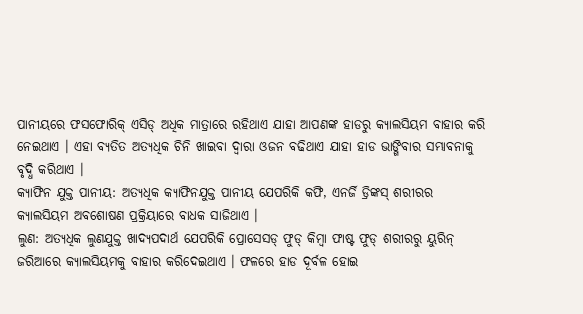ପାନୀୟରେ ଫସଫୋରିକ୍ ଏସିଡ୍ ଅଧିକ ମାତ୍ରାରେ ରହିଥାଏ ଯାହା ଆପଣଙ୍କ ହାଡରୁ କ୍ୟାଲସିୟମ ବାହାର କରି ନେଇଥାଏ । ଏହା ବ୍ୟତିତ ଅତ୍ୟଧିକ ଚିନି ଖାଇବା ଦ୍ୱାରା ଓଜନ ବଢିଥାଏ ଯାହା ହାଡ ଭାଙ୍ଗିବାର ସମ୍ଭାବନାକୁ ବୃଦ୍ଧି କରିଥାଏ ।
କ୍ୟାଫିନ ଯୁକ୍ତ ପାନୀୟ: ଅତ୍ୟଧିକ କ୍ୟାଫିନଯୁକ୍ତ ପାନୀୟ ଯେପରିକି କଫି, ଏନର୍ଜି ଡ୍ରିଙ୍କସ୍ ଶରୀରର କ୍ୟାଲସିୟମ ଅବଶୋଷଣ ପ୍ରକ୍ରିୟାରେ ବାଧକ ସାଜିଥାଏ ।
ଲୁଣ: ଅତ୍ୟଧିକ ଲୁଣଯୁକ୍ତ ଖାଦ୍ୟପଦାର୍ଥ ଯେପରିକି ପ୍ରୋସେସଡ୍ ଫୁଡ୍ କିମ୍ବା ଫାଷ୍ଟ ଫୁଡ୍ ଶରୀରରୁ ୟୁରିନ୍ ଜରିଆରେ କ୍ୟାଲସିୟମକୁ ବାହାର କରିଦେଇଥାଏ । ଫଳରେ ହାଡ ଦୂର୍ବଳ ହୋଇ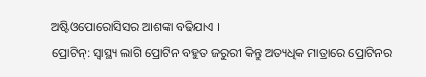ଅଷ୍ଟିଓପୋରୋସିସର ଆଶଙ୍କା ବଢିଯାଏ ।
ପ୍ରୋଟିନ୍‌: ସ୍ୱାସ୍ଥ୍ୟ ଲାଗି ପ୍ରୋଟିନ ବହୁତ ଜରୁରୀ କିନ୍ତୁ ଅତ୍ୟଧିକ ମାତ୍ରାରେ ପ୍ରୋଟିନର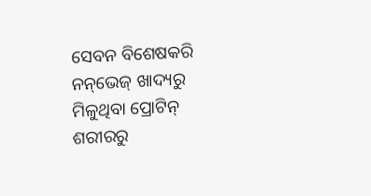ସେବନ ବିଶେଷକରି ନନ୍‌ଭେଜ୍ ଖାଦ୍ୟରୁ ମିଳୁଥିବା ପ୍ରୋଟିନ୍ ଶରୀରରୁ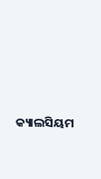କ୍ୟାଲସିୟମ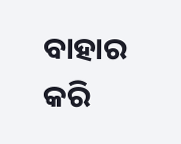ବାହାର କରି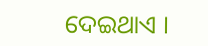ଦେଇଥାଏ ।